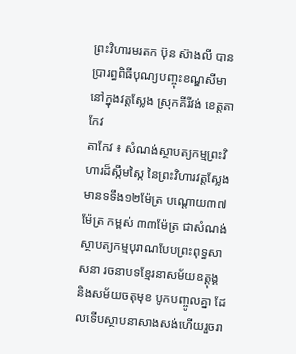ព្រះវិហារមរតក ប៊ុន ស៊ាងលី បានប្រារព្ធពិធីបុណ្យបញ្ចុះខណ្ឌសីមា នៅក្នុងវត្តស្លែង ស្រុកគីរីវង់ ខេត្តតាកែវ
តាកែវ ៖ សំណង់ស្ថាបត្យកម្មព្រះវិហារដ៏ស្កឹមស្កៃ នៃព្រះវិហារវត្តស្លែង មានទទឹង១២ម៉ែត្រ បណ្តោយ៣៧ម៉ែត្រ កម្ពស់ ៣៣ម៉ែត្រ ជាសំណង់ស្ថាបត្យកម្មបុរាណបែបព្រះពុទ្ធសាសនា រចនាបទខ្មែរនាសម័យឧត្តុង្គ និងសម័យចតុមុខ បូកបញ្ចូលគ្នា ដែលទើបស្ថាបនាសាងសង់ហើយរួចរា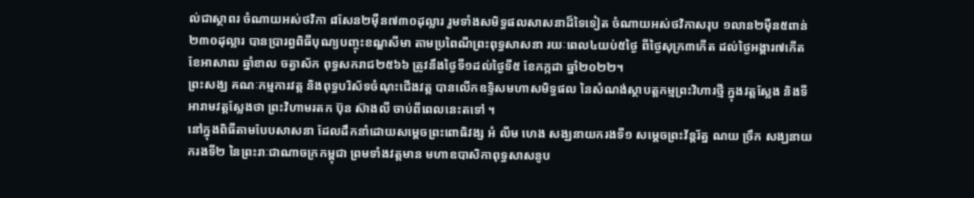ល់ជាស្ថាពរ ចំណាយអស់ថវិកា ៨សែន២ម៉ឺន៧៣០ដុល្លារ រួមទាំងសមិទ្ធផលសាសនាដ៏ទៃទៀត ចំណាយអស់ថវិកាសរុប ១លាន២ម៉ឺន៥ពាន់២៣០ដុល្លារ បានប្រារព្ធពិធីបុណ្យបញ្ចុះខណ្ឌសីមា តាមប្រពៃណីព្រះពុទ្ធសាសនា រយៈពេល៤យប់៥ថ្ងៃ ពីថ្ងៃសុក្រ៣កើត ដល់ថ្ងៃអង្គារ៧កើត ខែអាសាឍ ឆ្នាំខាល ចត្វាស័ក ពុទ្ធសករាជ២៥៦៦ ត្រូវនឹងថ្ងៃទី១ដល់ថ្ងៃទី៥ ខែកក្កដា ឆ្នាំ២០២២។
ព្រះសង្ឃ គណៈកម្មការវត្ត និងពុទ្ធបរិស័ទចំណុះជើងវត្ត បានលើកឧទ្ទិសមហាសមិទ្ធផល នៃសំណង់ស្ថាបត្តកម្មព្រះវិហារថ្មី ក្នុងវត្តស្លែង និងទីអារាមវត្តស្លែងថា ព្រះវិហាមរតក ប៊ុន ស៊ាងលី ចាប់ពីពេលនេះតទៅ ។
នៅក្នុងពិធីតាមបែបសាសនា ដែលដឹកនាំដោយសម្តេចព្រះពោធិវង្ស អំ លីម ហេង សង្ឃនាយករងទី១ សម្តេចព្រះវ័ន្តរ័ត្ន ណយ ច្រឹក សង្ឃនាយករងទី២ នៃព្រះរាៈជាណាចក្រកម្ពុជា ព្រមទាំងវត្តមាន មហាឧបាសិកាពុទ្ធសាសនូប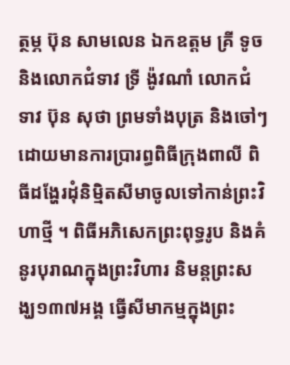ត្ថម្ភ ប៊ុន សាមលេន ឯកឧត្តម គ្រី ទូច និងលោកជំទាវ ទ្រី ង៉ូវណាំ លោកជំទាវ ប៊ុន សុថា ព្រមទាំងបុត្រ និងចៅៗ ដោយមានការប្រារព្ធពិធីក្រុងពាលី ពិធីដង្ហែរដុំនិម្មិតសីមាចូលទៅកាន់ព្រះវិហាថ្មី ។ ពិធីអភិសេកព្រះពុទ្ធរូប និងគំនូរបុរាណក្នុងព្រះវិហារ និមន្តព្រះសង្ឃ១៣៧អង្គ ធ្វើសីមាកម្មក្នុងព្រះ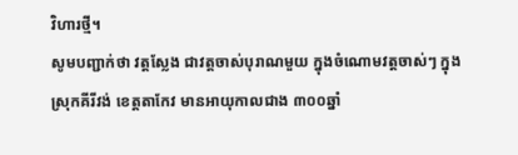វិហារថ្មី។
សូមបញ្ជាក់ថា វត្តស្លែង ជាវត្តចាស់បុរាណមួយ ក្នុងចំណោមវត្តចាស់ៗ ក្នុងស្រុកគីរីវង់ ខេត្តតាកែវ មានអាយុកាលជាង ៣០០ឆ្នាំ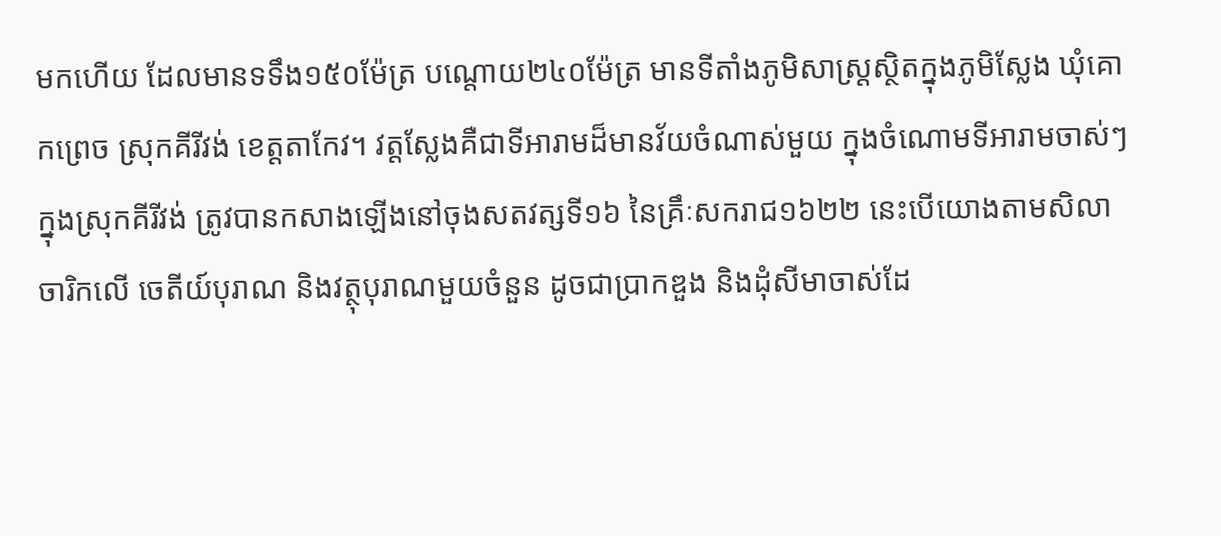មកហើយ ដែលមានទទឹង១៥០ម៉ែត្រ បណ្តោយ២៤០ម៉ែត្រ មានទីតាំងភូមិសាស្រ្តស្ថិតក្នុងភូមិស្លែង ឃុំគោកព្រេច ស្រុកគីរីវង់ ខេត្តតាកែវ។ វត្តស្លែងគឺជាទីអារាមដ៏មានវ័យចំណាស់មួយ ក្នុងចំណោមទីអារាមចាស់ៗ ក្នុងស្រុកគីរីវង់ ត្រូវបានកសាងឡើងនៅចុងសតវត្សទី១៦ នៃគ្រឹៈសករាជ១៦២២ នេះបើយោងតាមសិលាចារិកលើ ចេតីយ៍បុរាណ និងវត្ថុបុរាណមួយចំនួន ដូចជាប្រាកឌួង និងដុំសីមាចាស់ដែ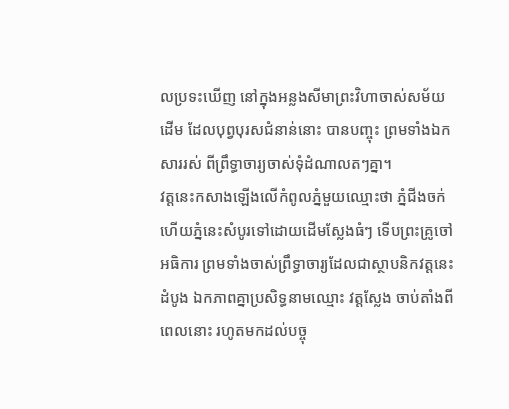លប្រទះឃើញ នៅក្នុងអន្លងសីមាព្រះវិហាចាស់សម័យដើម ដែលបុព្វបុរសជំនាន់នោះ បានបញ្ចុះ ព្រមទាំងឯកសាររស់ ពីព្រឹទ្ធាចារ្យចាស់ទុំដំណាលតៗគ្នា។
វត្តនេះកសាងឡើងលើកំពូលភ្នំមួយឈ្មោះថា ភ្នំជីងចក់ ហើយភ្នំនេះសំបូរទៅដោយដើមស្លែងធំៗ ទើបព្រះគ្រូចៅអធិការ ព្រមទាំងចាស់ព្រឹទ្ធាចារ្យដែលជាស្ថាបនិកវត្តនេះដំបូង ឯកភាពគ្នាប្រសិទ្ធនាមឈ្មោះ វត្តស្លែង ចាប់តាំងពីពេលនោះ រហូតមកដល់បច្ចុ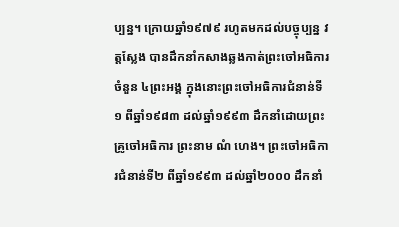ប្បន្ន។ ក្រោយឆ្នាំ១៩៧៩ រហូតមកដល់បច្ចុប្បន្ន វត្តស្លែង បានដឹកនាំកសាងឆ្លងកាត់ព្រះចៅអធិការចំនួន ៤ព្រះអង្គ ក្នុងនោះព្រះចៅអធិការជំនាន់ទី១ ពីឆ្នាំ១៩៨៣ ដល់ឆ្នាំ១៩៩៣ ដឹកនាំដោយព្រះគ្រូចៅអធិការ ព្រះនាម ណំ ហេង។ ព្រះចៅអធិការជំនាន់ទី២ ពីឆ្នាំ១៩៩៣ ដល់ឆ្នាំ២០០០ ដឹកនាំ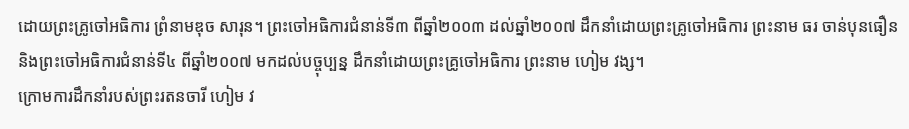ដោយព្រះគ្រូចៅអធិការ ព្រំនាមឌុច សារុន។ ព្រះចៅអធិការជំនាន់ទី៣ ពីឆ្នាំ២០០៣ ដល់ឆ្នាំ២០០៧ ដឹកនាំដោយព្រះគ្រូចៅអធិការ ព្រះនាម ធរ ចាន់បុនធឿន និងព្រះចៅអធិការជំនាន់ទី៤ ពីឆ្នាំ២០០៧ មកដល់បច្ចុប្បន្ន ដឹកនាំដោយព្រះគ្រូចៅអធិការ ព្រះនាម ហៀម វង្ស។
ក្រោមការដឹកនាំរបស់ព្រះរតនចារី ហៀម វ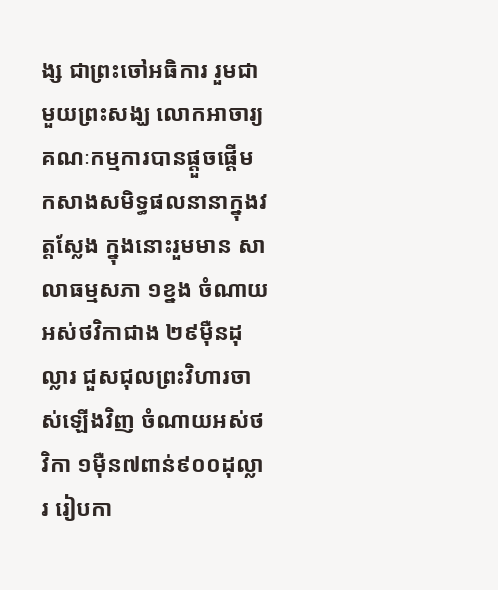ង្ស ជាព្រះចៅអធិការ រួមជាមួយព្រះសង្ឃ លោកអាចារ្យ គណៈកម្មការបានផ្តួចផ្តើម កសាងសមិទ្ធផលនានាក្នុងវត្តស្លែង ក្នុងនោះរួមមាន សាលាធម្មសភា ១ខ្នង ចំណាយអស់ថវិកាជាង ២៩ម៉ឺនដុល្លារ ជួសជុលព្រះវិហារចាស់ឡើងវិញ ចំណាយអស់ថវិកា ១ម៉ឺន៧ពាន់៩០០ដុល្លារ រៀបកា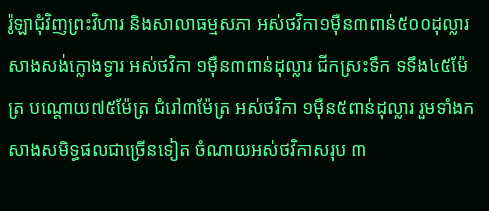រ៉ូឡាជុំវិញព្រះវិហារ និងសាលាធម្មសភា អស់ថវិកា១ម៉ឺន៣ពាន់៥០០ដុល្លារ សាងសង់ក្លោងទ្វារ អស់ថវិកា ១ម៉ឺន៣ពាន់ដុល្លារ ជីកស្រះទឹក ទទឹង៤៥ម៉ែត្រ បណ្តោយ៧៥ម៉ែត្រ ជំរៅ៣ម៉ែត្រ អស់ថវិកា ១ម៉ឺន៥ពាន់ដុល្លារ រួមទាំងកសាងសមិទ្ធផលជាច្រើនទៀត ចំណាយអស់ថវិកាសរុប ៣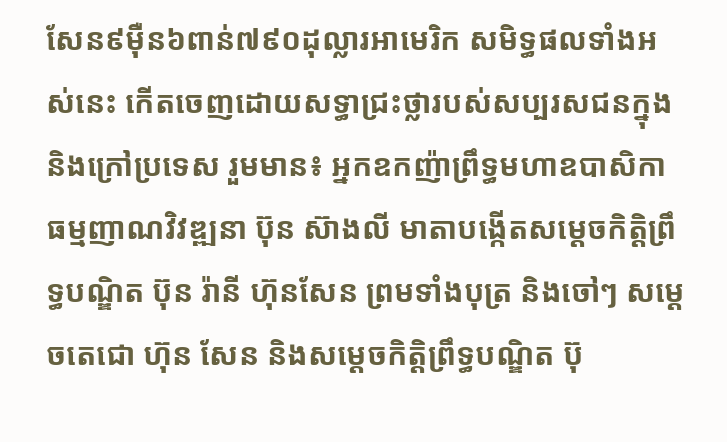សែន៩ម៉ឺន៦ពាន់៧៩០ដុល្លារអាមេរិក សមិទ្ធផលទាំងអស់នេះ កើតចេញដោយសទ្ធាជ្រះថ្លារបស់សប្បរសជនក្នុងនិងក្រៅប្រទេស រួមមាន៖ អ្នកឧកញ៉ាព្រឹទ្ធមហាឧបាសិកា ធម្មញាណវិវឌ្ឍនា ប៊ុន ស៊ាងលី មាតាបង្កើតសម្តេចកិត្តិព្រឹទ្ធបណ្ឌិត ប៊ុន រ៉ានី ហ៊ុនសែន ព្រមទាំងបុត្រ និងចៅៗ សម្តេចតេជោ ហ៊ុន សែន និងសម្តេចកិត្តិព្រឹទ្ធបណ្ឌិត ប៊ុ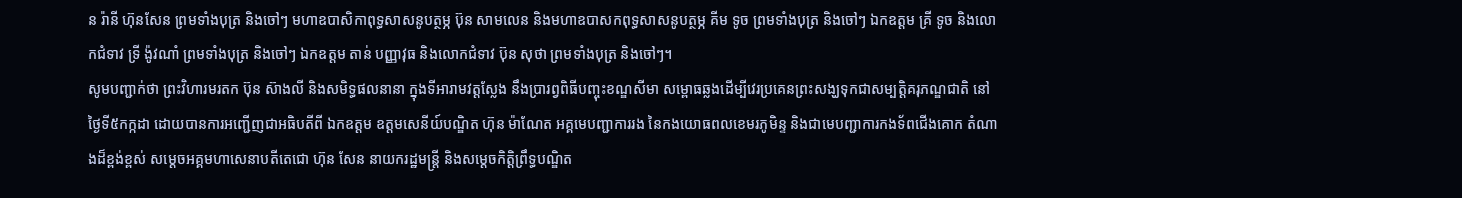ន រ៉ានី ហ៊ុនសែន ព្រមទាំងបុត្រ និងចៅៗ មហាឧបាសិកាពុទ្ធសាសនូបត្ថម្ភ ប៊ុន សាមលេន និងមហាឧបាសកពុទ្ធសាសនូបត្ថម្ភ គីម ទូច ព្រមទាំងបុត្រ និងចៅៗ ឯកឧត្តម គ្រី ទូច និងលោកជំទាវ ទ្រី ង៉ូវណាំ ព្រមទាំងបុត្រ និងចៅៗ ឯកឧត្តម តាន់ បញ្ញាវុធ និងលោកជំទាវ ប៊ុន សុថា ព្រមទាំងបុត្រ និងចៅៗ។
សូមបញ្ជាក់ថា ព្រះវិហារមរតក ប៊ុន ស៊ាងលី និងសមិទ្ធផលនានា ក្នុងទីអារាមវត្តស្លែង នឹងប្រារព្វពិធីបញ្ចុះខណ្ឌសីមា សម្ពោធឆ្លងដើម្បីវេរប្រគេនព្រះសង្ឃទុកជាសម្បត្តិគរុភណ្ឌជាតិ នៅថ្ងៃទី៥កក្កដា ដោយបានការអញ្ជើញជាអធិបតីពី ឯកឧត្តម ឧត្តមសេនីយ៍បណ្ឌិត ហ៊ុន ម៉ាណែត អគ្គមេបញ្ជាការរង នៃកងយោធពលខេមរភូមិន្ទ និងជាមេបញ្ជាការកងទ័ពជើងគោក តំណាងដ៏ខ្ពង់ខ្ពស់ សម្តេចអគ្គមហាសេនាបតីតេជោ ហ៊ុន សែន នាយករដ្ឋមន្រ្តី និងសម្តេចកិត្តិព្រឹទ្ធបណ្ឌិត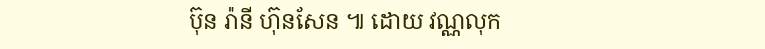ប៊ុន រ៉ានី ហ៊ុនសែន ៕ ដោយ វណ្ណលុក